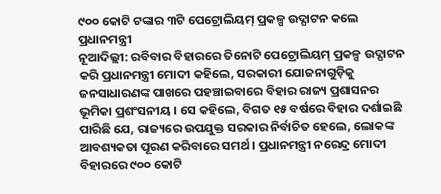୯୦୦ କୋଟି ଟଙ୍କାର ୩ଟି ପେଟ୍ରୋଲିୟମ୍ ପ୍ରକଳ୍ପ ଉଦ୍ଘାଟନ କଲେ ପ୍ରଧାନମନ୍ତ୍ରୀ
ନୂଆଦିଲ୍ଲୀ: ରବିବାର ବିହାରରେ ତିନୋଟି ପେଟ୍ରୋଲିୟମ୍ ପ୍ରକଳ୍ପ ଉଦ୍ଘାଟନ କରି ପ୍ରଧାନମନ୍ତ୍ରୀ ମୋଦୀ କହିଲେ, ସରକାରୀ ଯୋଜନାଗୁଡ଼ିକୁ ଜନସାଧାରଣଙ୍କ ପାଖରେ ପହଞ୍ଚାଇବାରେ ବିହାର ରାଜ୍ୟ ପ୍ରଶାସନର ଭୂମିକା ପ୍ରଶଂସନୀୟ । ସେ କହିଲେ, ବିଗତ ୧୫ ବର୍ଷରେ ବିହାର ଦର୍ଶାଇଛି ପାରିଛି ଯେ, ରାଜ୍ୟରେ ଉପଯୁକ୍ତ ସରକାର ନିର୍ବାଚିତ ହେଲେ, ଲୋକଙ୍କ ଆବଶ୍ୟକତା ପୂରଣ କରିବାରେ ସମର୍ଥ । ପ୍ରଧାନମନ୍ତ୍ରୀ ନରେନ୍ଦ୍ର ମୋଦୀ ବିହାରରେ ୯୦୦ କୋଟି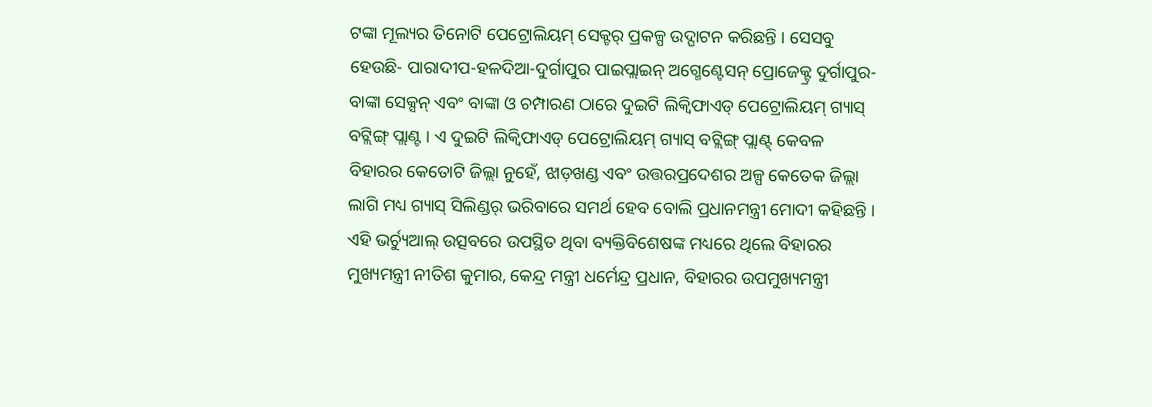ଟଙ୍କା ମୂଲ୍ୟର ତିନୋଟି ପେଟ୍ରୋଲିୟମ୍ ସେକ୍ଟର୍ ପ୍ରକଳ୍ପ ଉଦ୍ଘାଟନ କରିଛନ୍ତି । ସେସବୁ ହେଉଛି- ପାରାଦୀପ-ହଳଦିଆ-ଦୁର୍ଗାପୁର ପାଇପ୍ଲାଇନ୍ ଅଗ୍ମେଣ୍ଟେସନ୍ ପ୍ରୋଜେକ୍ଟ୍ର ଦୁର୍ଗାପୁର-ବାଙ୍କା ସେକ୍ସନ୍ ଏବଂ ବାଙ୍କା ଓ ଚମ୍ପାରଣ ଠାରେ ଦୁଇଟି ଲିକ୍ୱିଫାଏଡ୍ ପେଟ୍ରୋଲିୟମ୍ ଗ୍ୟାସ୍ ବଟ୍ଲିଙ୍ଗ୍ ପ୍ଲାଣ୍ଟ । ଏ ଦୁଇଟି ଲିକ୍ୱିଫାଏଡ୍ ପେଟ୍ରୋଲିୟମ୍ ଗ୍ୟାସ୍ ବଟ୍ଲିଙ୍ଗ୍ ପ୍ଲାଣ୍ଟ୍ କେବଳ ବିହାରର କେତୋଟି ଜିଲ୍ଲା ନୁହେଁ, ଝାଡ଼ଖଣ୍ଡ ଏବଂ ଉତ୍ତରପ୍ରଦେଶର ଅଳ୍ପ କେତେକ ଜିଲ୍ଲା ଲାଗି ମଧ୍ୟ ଗ୍ୟାସ୍ ସିଲିଣ୍ଡର୍ ଭରିବାରେ ସମର୍ଥ ହେବ ବୋଲି ପ୍ରଧାନମନ୍ତ୍ରୀ ମୋଦୀ କହିଛନ୍ତି । ଏହି ଭର୍ଚ୍ୟୁଆଲ୍ ଉତ୍ସବରେ ଉପସ୍ଥିତ ଥିବା ବ୍ୟକ୍ତିବିଶେଷଙ୍କ ମଧ୍ୟରେ ଥିଲେ ବିହାରର ମୁଖ୍ୟମନ୍ତ୍ରୀ ନୀତିଶ କୁମାର, କେନ୍ଦ୍ର ମନ୍ତ୍ରୀ ଧର୍ମେନ୍ଦ୍ର ପ୍ରଧାନ, ବିହାରର ଉପମୁଖ୍ୟମନ୍ତ୍ରୀ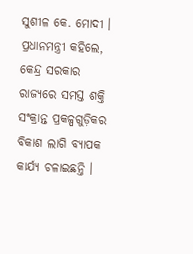ସୁଶୀଳ କେ. ମୋଦୀ । ପ୍ରଧାନମନ୍ତ୍ରୀ କହିଲେ, କେନ୍ଦ୍ର ସରକାର ରାଜ୍ୟରେ ସମସ୍ତ ଶକ୍ତି ସଂକ୍ରାନ୍ତ ପ୍ରକଳ୍ପଗୁଡ଼ିକର ବିକାଶ ଲାଗି ବ୍ୟାପକ କାର୍ଯ୍ୟ ଚଳାଇଛନ୍ତି ।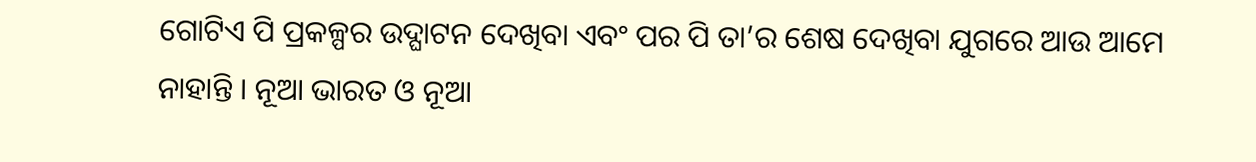ଗୋଟିଏ ପି ପ୍ରକଳ୍ପର ଉଦ୍ଘାଟନ ଦେଖିବା ଏବଂ ପର ପି ତା’ର ଶେଷ ଦେଖିବା ଯୁଗରେ ଆଉ ଆମେ ନାହାନ୍ତି । ନୂଆ ଭାରତ ଓ ନୂଆ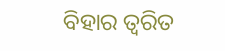ବିହାର ତ୍ୱରିତ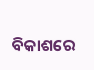ବିକାଶରେ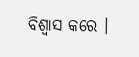ବିଶ୍ୱାସ କରେ ।